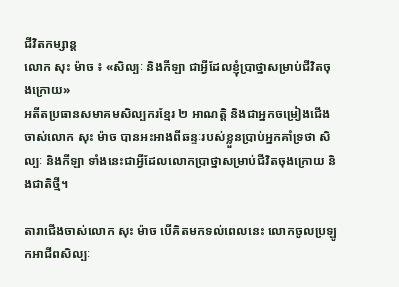ជីវិតកម្សាន្ដ
លោក សុះ ម៉ាច ៖ «សិល្បៈ និងកីឡា ជាអ្វីដែលខ្ញុំប្រាថ្នាសម្រាប់ជីវិតចុងក្រោយ»
អតីតប្រធានសមាគមសិល្បករខ្មែរ ២ អាណត្តិ និងជាអ្នកចម្រៀងជើងចាស់លោក សុះ ម៉ាច បានអះអាងពីឆន្ទៈរបស់ខ្លួនប្រាប់អ្នកគាំទ្រថា សិល្បៈ និងកីឡា ទាំងនេះជាអ្វីដែលលោកប្រាថ្នាសម្រាប់ជីវិតចុងក្រោយ និងជាតិថ្មី។

តារាជើងចាស់លោក សុះ ម៉ាច បើគិតមកទល់ពេលនេះ លោកចូលប្រឡូកអាជីពសិល្បៈ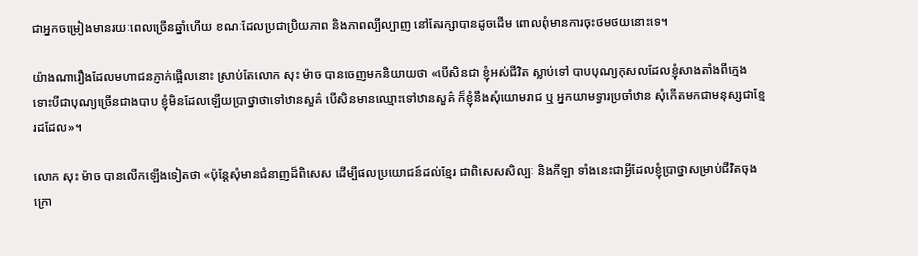ជាអ្នកចម្រៀងមានរយៈពេលច្រើនឆ្នាំហើយ ខណៈដែលប្រជាប្រិយភាព និងភាពល្បីល្បាញ នៅតែរក្សាបានដូចដើម ពោលពុំមានការចុះថមថយនោះទេ។

យ៉ាងណារឿងដែលមហាជនភ្ញាក់ផ្អើលនោះ ស្រាប់តែលោក សុះ ម៉ាច បានចេញមកនិយាយថា «បើសិនជា ខ្ញុំអស់ជីវិត ស្លាប់ទៅ បាបបុណ្យកុសលដែលខ្ញុំសាងតាំងពីក្មេង ទោះបីជាបុណ្យច្រើនជាងបាប ខ្ញុំមិនដែលឡើយប្រាថ្នាថាទៅឋានសួគ៌ បើសិនមានឈ្មោះទៅឋានសួគ៌ ក៏ខ្ញុំនឹងសុំយោមរាជ ឬ អ្នកយាមទ្វារប្រចាំឋាន សុំកើតមកជាមនុស្សជាខ្មែរដដែល»។

លោក សុះ ម៉ាច បានលើកឡើងទៀតថា «ប៉ុន្តែសុំមានជំនាញដ៏ពិសេស ដើម្បីផលប្រយោជន៍ដល់ខ្មែរ ជាពិសេសសិល្បៈ និងកីឡា ទាំងនេះជាអ្វីដែលខ្ញុំប្រាថ្នាសម្រាប់ជីវិតចុងក្រោ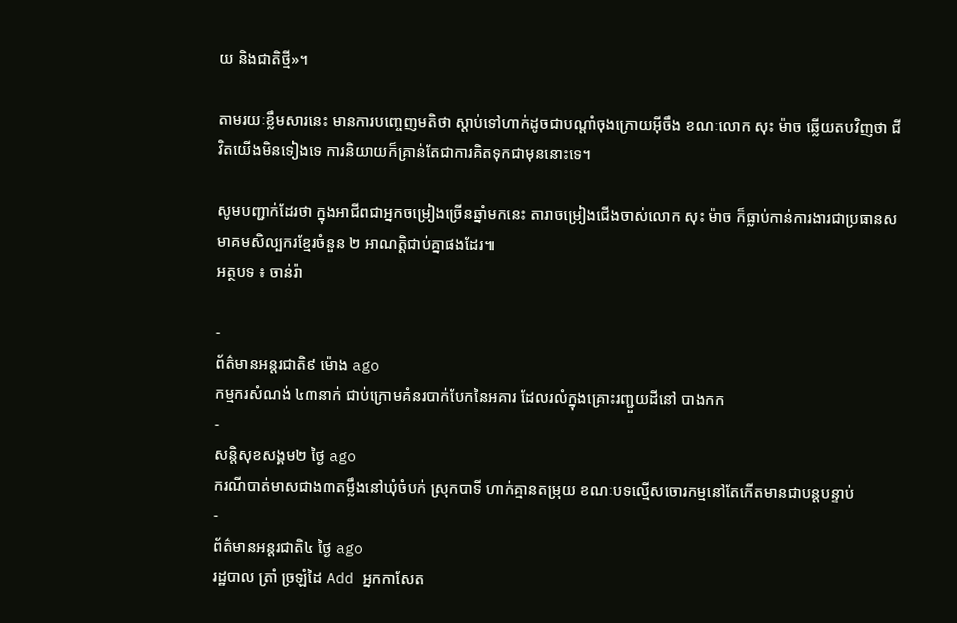យ និងជាតិថ្មី»។

តាមរយៈខ្លឹមសារនេះ មានការបញ្ចេញមតិថា ស្ដាប់ទៅហាក់ដូចជាបណ្ដាំចុងក្រោយអ៊ីចឹង ខណៈលោក សុះ ម៉ាច ឆ្លើយតបវិញថា ជីវិតយើងមិនទៀងទេ ការនិយាយក៏គ្រាន់តែជាការគិតទុកជាមុននោះទេ។

សូមបញ្ជាក់ដែរថា ក្នុងអាជីពជាអ្នកចម្រៀងច្រើនឆ្នាំមកនេះ តារាចម្រៀងជើងចាស់លោក សុះ ម៉ាច ក៏ធ្លាប់កាន់ការងារជាប្រធានសមាគមសិល្បករខ្មែរចំនួន ២ អាណត្តិជាប់គ្នាផងដែរ៕
អត្ថបទ ៖ ចាន់រ៉ា

-
ព័ត៌មានអន្ដរជាតិ៩ ម៉ោង ago
កម្មករសំណង់ ៤៣នាក់ ជាប់ក្រោមគំនរបាក់បែកនៃអគារ ដែលរលំក្នុងគ្រោះរញ្ជួយដីនៅ បាងកក
-
សន្តិសុខសង្គម២ ថ្ងៃ ago
ករណីបាត់មាសជាង៣តម្លឹងនៅឃុំចំបក់ ស្រុកបាទី ហាក់គ្មានតម្រុយ ខណៈបទល្មើសចោរកម្មនៅតែកើតមានជាបន្តបន្ទាប់
-
ព័ត៌មានអន្ដរជាតិ៤ ថ្ងៃ ago
រដ្ឋបាល ត្រាំ ច្រឡំដៃ Add អ្នកកាសែត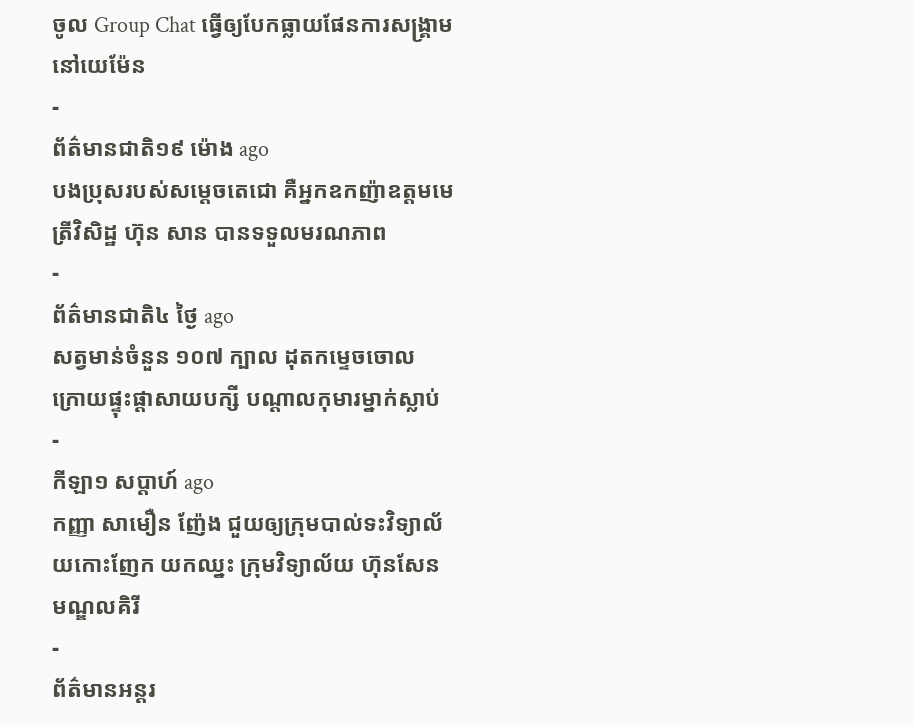ចូល Group Chat ធ្វើឲ្យបែកធ្លាយផែនការសង្គ្រាម នៅយេម៉ែន
-
ព័ត៌មានជាតិ១៩ ម៉ោង ago
បងប្រុសរបស់សម្ដេចតេជោ គឺអ្នកឧកញ៉ាឧត្តមមេត្រីវិសិដ្ឋ ហ៊ុន សាន បានទទួលមរណភាព
-
ព័ត៌មានជាតិ៤ ថ្ងៃ ago
សត្វមាន់ចំនួន ១០៧ ក្បាល ដុតកម្ទេចចោល ក្រោយផ្ទុះផ្ដាសាយបក្សី បណ្តាលកុមារម្នាក់ស្លាប់
-
កីឡា១ សប្តាហ៍ ago
កញ្ញា សាមឿន ញ៉ែង ជួយឲ្យក្រុមបាល់ទះវិទ្យាល័យកោះញែក យកឈ្នះ ក្រុមវិទ្យាល័យ ហ៊ុនសែន មណ្ឌលគិរី
-
ព័ត៌មានអន្ដរ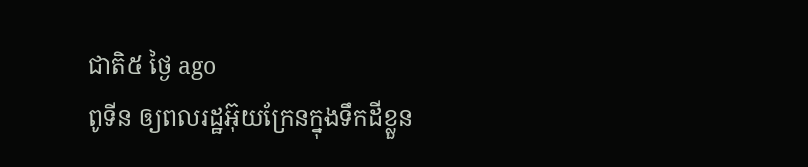ជាតិ៥ ថ្ងៃ ago
ពូទីន ឲ្យពលរដ្ឋអ៊ុយក្រែនក្នុងទឹកដីខ្លួន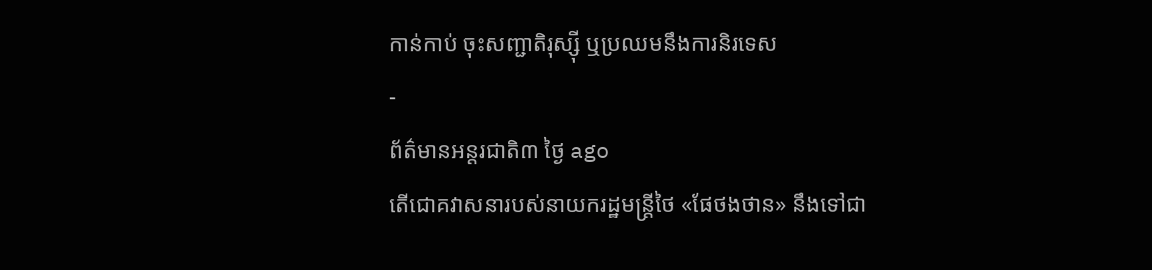កាន់កាប់ ចុះសញ្ជាតិរុស្ស៊ី ឬប្រឈមនឹងការនិរទេស
-
ព័ត៌មានអន្ដរជាតិ៣ ថ្ងៃ ago
តើជោគវាសនារបស់នាយករដ្ឋមន្ត្រីថៃ «ផែថងថាន» នឹងទៅជា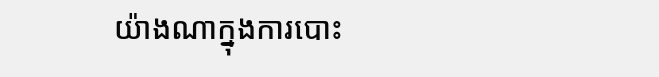យ៉ាងណាក្នុងការបោះ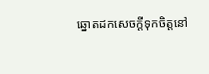ឆ្នោតដកសេចក្តីទុកចិត្តនៅ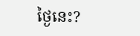ថ្ងៃនេះ?